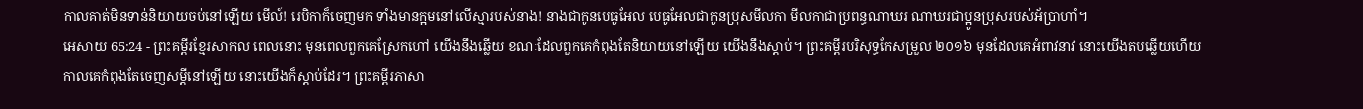កាលគាត់មិនទាន់និយាយចប់នៅឡើយ មើល៍! រេបិកាក៏ចេញមក ទាំងមានក្អមនៅលើស្មារបស់នាង! នាងជាកូនបេធូអែល បេធូអែលជាកូនប្រុសមីលកា មីលកាជាប្រពន្ធណាឃរ ណាឃរជាប្អូនប្រុសរបស់អ័ប្រាហាំ។
អេសាយ 65:24 - ព្រះគម្ពីរខ្មែរសាកល ពេលនោះ មុនពេលពួកគេស្រែកហៅ យើងនឹងឆ្លើយ ខណៈដែលពួកគេកំពុងតែនិយាយនៅឡើយ យើងនឹងស្ដាប់។ ព្រះគម្ពីរបរិសុទ្ធកែសម្រួល ២០១៦ មុនដែលគេអំពាវនាវ នោះយើងតបឆ្លើយហើយ កាលគេកំពុងតែចេញសម្ដីនៅឡើយ នោះយើងក៏ស្តាប់ដែរ។ ព្រះគម្ពីរភាសា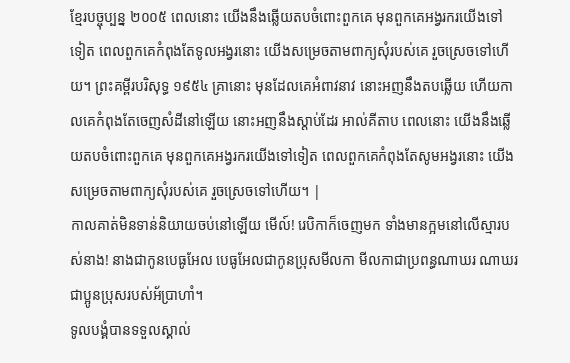ខ្មែរបច្ចុប្បន្ន ២០០៥ ពេលនោះ យើងនឹងឆ្លើយតបចំពោះពួកគេ មុនពួកគេអង្វរករយើងទៅទៀត ពេលពួកគេកំពុងតែទូលអង្វរនោះ យើងសម្រេចតាមពាក្យសុំរបស់គេ រួចស្រេចទៅហើយ។ ព្រះគម្ពីរបរិសុទ្ធ ១៩៥៤ គ្រានោះ មុនដែលគេអំពាវនាវ នោះអញនឹងតបឆ្លើយ ហើយកាលគេកំពុងតែចេញសំដីនៅឡើយ នោះអញនឹងស្តាប់ដែរ អាល់គីតាប ពេលនោះ យើងនឹងឆ្លើយតបចំពោះពួកគេ មុនពួកគេអង្វរករយើងទៅទៀត ពេលពួកគេកំពុងតែសូមអង្វរនោះ យើងសម្រេចតាមពាក្យសុំរបស់គេ រួចស្រេចទៅហើយ។ |
កាលគាត់មិនទាន់និយាយចប់នៅឡើយ មើល៍! រេបិកាក៏ចេញមក ទាំងមានក្អមនៅលើស្មារបស់នាង! នាងជាកូនបេធូអែល បេធូអែលជាកូនប្រុសមីលកា មីលកាជាប្រពន្ធណាឃរ ណាឃរជាប្អូនប្រុសរបស់អ័ប្រាហាំ។
ទូលបង្គំបានទទួលស្គាល់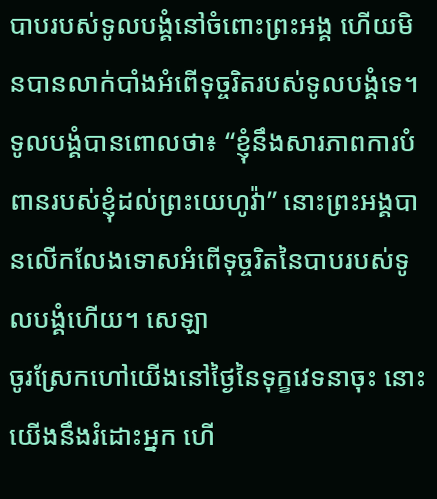បាបរបស់ទូលបង្គំនៅចំពោះព្រះអង្គ ហើយមិនបានលាក់បាំងអំពើទុច្ចរិតរបស់ទូលបង្គំទេ។ ទូលបង្គំបានពោលថា៖ “ខ្ញុំនឹងសារភាពការបំពានរបស់ខ្ញុំដល់ព្រះយេហូវ៉ា” នោះព្រះអង្គបានលើកលែងទោសអំពើទុច្ចរិតនៃបាបរបស់ទូលបង្គំហើយ។ សេឡា
ចូរស្រែកហៅយើងនៅថ្ងៃនៃទុក្ខវេទនាចុះ នោះយើងនឹងរំដោះអ្នក ហើ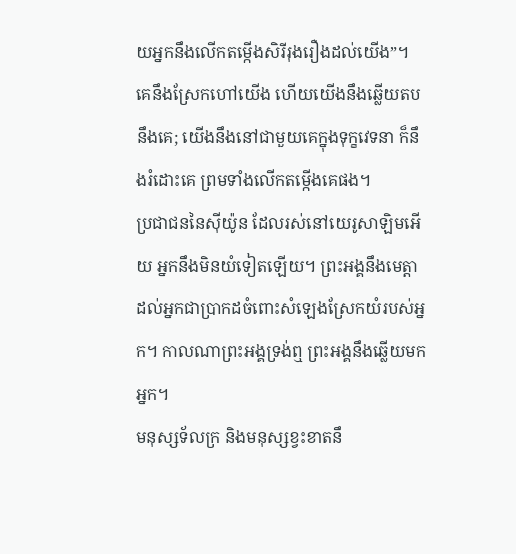យអ្នកនឹងលើកតម្កើងសិរីរុងរឿងដល់យើង”។
គេនឹងស្រែកហៅយើង ហើយយើងនឹងឆ្លើយតបនឹងគេ; យើងនឹងនៅជាមួយគេក្នុងទុក្ខវេទនា ក៏នឹងរំដោះគេ ព្រមទាំងលើកតម្កើងគេផង។
ប្រជាជននៃស៊ីយ៉ូន ដែលរស់នៅយេរូសាឡិមអើយ អ្នកនឹងមិនយំទៀតឡើយ។ ព្រះអង្គនឹងមេត្តាដល់អ្នកជាប្រាកដចំពោះសំឡេងស្រែកយំរបស់អ្នក។ កាលណាព្រះអង្គទ្រង់ឮ ព្រះអង្គនឹងឆ្លើយមកអ្នក។
មនុស្សទ័លក្រ និងមនុស្សខ្វះខាតនឹ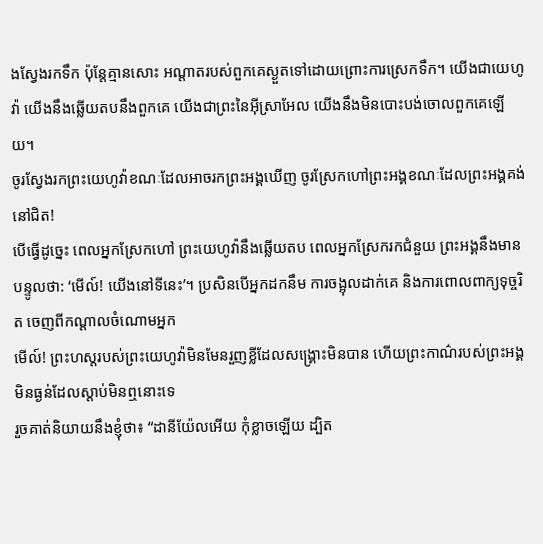ងស្វែងរកទឹក ប៉ុន្តែគ្មានសោះ អណ្ដាតរបស់ពួកគេស្ងួតទៅដោយព្រោះការស្រេកទឹក។ យើងជាយេហូវ៉ា យើងនឹងឆ្លើយតបនឹងពួកគេ យើងជាព្រះនៃអ៊ីស្រាអែល យើងនឹងមិនបោះបង់ចោលពួកគេឡើយ។
ចូរស្វែងរកព្រះយេហូវ៉ាខណៈដែលអាចរកព្រះអង្គឃើញ ចូរស្រែកហៅព្រះអង្គខណៈដែលព្រះអង្គគង់នៅជិត!
បើធ្វើដូច្នេះ ពេលអ្នកស្រែកហៅ ព្រះយេហូវ៉ានឹងឆ្លើយតប ពេលអ្នកស្រែករកជំនួយ ព្រះអង្គនឹងមានបន្ទូលថា: ‘មើល៍! យើងនៅទីនេះ’។ ប្រសិនបើអ្នកដកនឹម ការចង្អុលដាក់គេ និងការពោលពាក្យទុច្ចរិត ចេញពីកណ្ដាលចំណោមអ្នក
មើល៍! ព្រះហស្តរបស់ព្រះយេហូវ៉ាមិនមែនរួញខ្លីដែលសង្គ្រោះមិនបាន ហើយព្រះកាណ៌របស់ព្រះអង្គមិនធ្ងន់ដែលស្ដាប់មិនឮនោះទេ
រួចគាត់និយាយនឹងខ្ញុំថា៖ “ដានីយ៉ែលអើយ កុំខ្លាចឡើយ ដ្បិត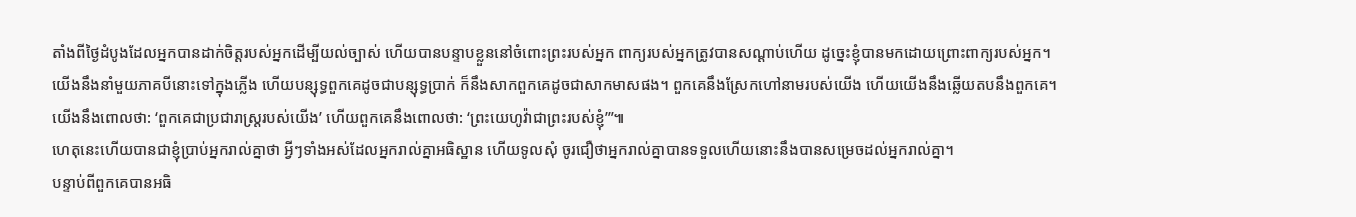តាំងពីថ្ងៃដំបូងដែលអ្នកបានដាក់ចិត្តរបស់អ្នកដើម្បីយល់ច្បាស់ ហើយបានបន្ទាបខ្លួននៅចំពោះព្រះរបស់អ្នក ពាក្យរបស់អ្នកត្រូវបានសណ្ដាប់ហើយ ដូច្នេះខ្ញុំបានមកដោយព្រោះពាក្យរបស់អ្នក។
យើងនឹងនាំមួយភាគបីនោះទៅក្នុងភ្លើង ហើយបន្សុទ្ធពួកគេដូចជាបន្សុទ្ធប្រាក់ ក៏នឹងសាកពួកគេដូចជាសាកមាសផង។ ពួកគេនឹងស្រែកហៅនាមរបស់យើង ហើយយើងនឹងឆ្លើយតបនឹងពួកគេ។ យើងនឹងពោលថា: ‘ពួកគេជាប្រជារាស្ត្ររបស់យើង’ ហើយពួកគេនឹងពោលថា: ‘ព្រះយេហូវ៉ាជាព្រះរបស់ខ្ញុំ’”៕
ហេតុនេះហើយបានជាខ្ញុំប្រាប់អ្នករាល់គ្នាថា អ្វីៗទាំងអស់ដែលអ្នករាល់គ្នាអធិស្ឋាន ហើយទូលសុំ ចូរជឿថាអ្នករាល់គ្នាបានទទួលហើយនោះនឹងបានសម្រេចដល់អ្នករាល់គ្នា។
បន្ទាប់ពីពួកគេបានអធិ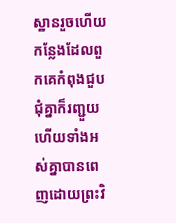ស្ឋានរួចហើយ កន្លែងដែលពួកគេកំពុងជួបជុំគ្នាក៏រញ្ជួយ ហើយទាំងអស់គ្នាបានពេញដោយព្រះវិ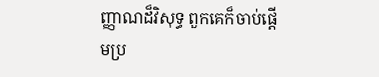ញ្ញាណដ៏វិសុទ្ធ ពួកគេក៏ចាប់ផ្ដើមប្រ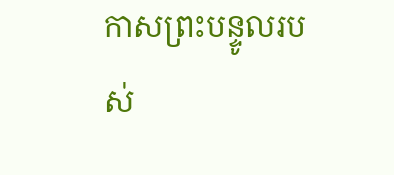កាសព្រះបន្ទូលរបស់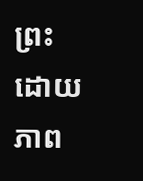ព្រះដោយភាព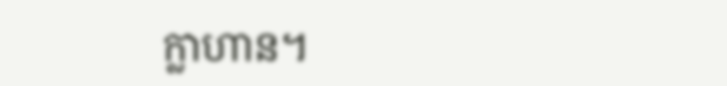ក្លាហាន។